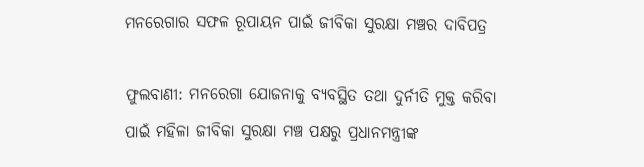ମନରେଗାର ସଫଳ ରୂପାୟନ ପାଇଁ ଜୀବିକା ସୁରକ୍ଷା ମଞ୍ଚର ଦାବିପତ୍ର

ଫୁଲବାଣୀ: ମନରେଗା ଯୋଜନାକୁ ବ୍ୟବସ୍ଥିତ ତଥା ଦୁର୍ନୀତି ମୁକ୍ତ କରିବା ପାଇଁ ମହିଳା ଜୀବିକା ସୁରକ୍ଷା ମଞ୍ଚ ପକ୍ଷରୁ ପ୍ରଧାନମନ୍ତ୍ରୀଙ୍କ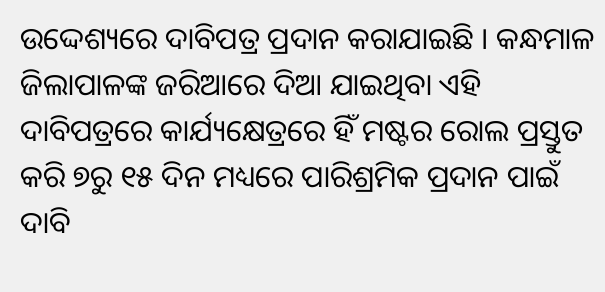ଉଦ୍ଦେଶ୍ୟରେ ଦାବିପତ୍ର ପ୍ରଦାନ କରାଯାଇଛି । କନ୍ଧମାଳ ଜିଲାପାଳଙ୍କ ଜରିଆରେ ଦିଆ ଯାଇଥିବା ଏହି ଦାବିପତ୍ରରେ କାର୍ଯ୍ୟକ୍ଷେତ୍ରରେ ହିଁ ମଷ୍ଟର ରୋଲ ପ୍ରସ୍ତୁତ କରି ୭ରୁ ୧୫ ଦିନ ମଧ୍ୟରେ ପାରିଶ୍ରମିକ ପ୍ରଦାନ ପାଇଁ ଦାବି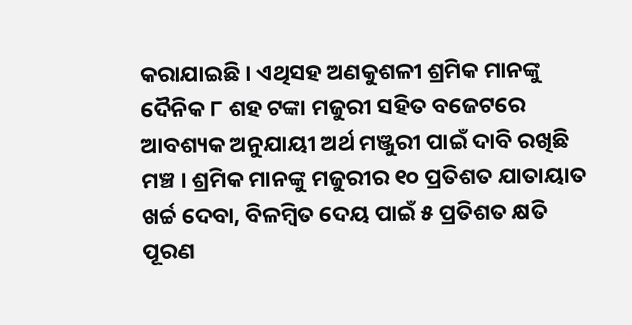କରାଯାଇଛି । ଏଥିସହ ଅଣକୁଶଳୀ ଶ୍ରମିକ ମାନଙ୍କୁ ଦୈନିକ ୮ ଶହ ଟଙ୍କା ମଜୁରୀ ସହିତ ବଜେଟରେ ଆବଶ୍ୟକ ଅନୁଯାୟୀ ଅର୍ଥ ମଞ୍ଜୁରୀ ପାଇଁ ଦାବି ରଖିଛି ମଞ୍ଚ । ଶ୍ରମିକ ମାନଙ୍କୁ ମଜୁରୀର ୧୦ ପ୍ରତିଶତ ଯାତାୟାତ ଖର୍ଚ୍ଚ ଦେବା, ବିଳମ୍ବିତ ଦେୟ ପାଇଁ ୫ ପ୍ରତିଶତ କ୍ଷତି ପୂରଣ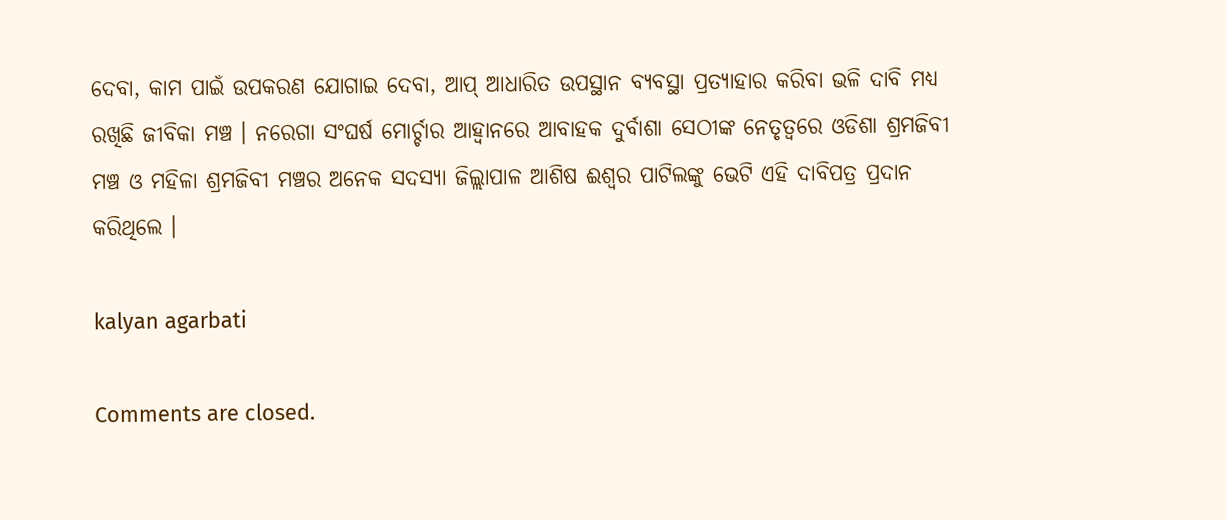ଦେବା, କାମ ପାଇଁ ଉପକରଣ ଯୋଗାଇ ଦେବା, ଆପ୍ ଆଧାରିତ ଉପସ୍ଥାନ ବ୍ୟବସ୍ଥା ପ୍ରତ୍ୟାହାର କରିବା ଭଳି ଦାବି ମଧ୍ୟ ରଖିଛି ଜୀବିକା ମଞ୍ଚ । ନରେଗା ସଂଘର୍ଷ ମୋର୍ଚ୍ଚାର ଆହ୍ବାନରେ ଆବାହକ ଦୁର୍ବାଶା ସେଠୀଙ୍କ ନେତୃତ୍ୱରେ ଓଡିଶା ଶ୍ରମଜିବୀ ମଞ୍ଚ ଓ ମହିଳା ଶ୍ରମଜିବୀ ମଞ୍ଚର ଅନେକ ସଦସ୍ୟା ଜିଲ୍ଲାପାଳ ଆଶିଷ ଈଶ୍ୱର ପାଟିଲଙ୍କୁ ଭେଟି ଏହି ଦାବିପତ୍ର ପ୍ରଦାନ କରିଥିଲେ ।

kalyan agarbati

Comments are closed.